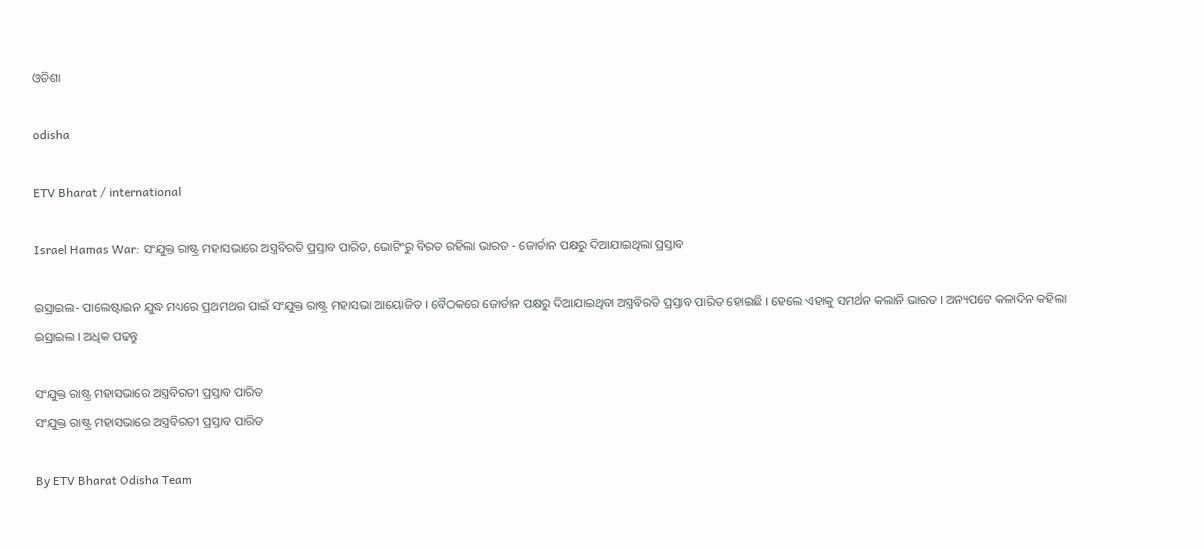ଓଡିଶା

odisha

ETV Bharat / international

Israel Hamas War: ସଂଯୁକ୍ତ ରାଷ୍ଟ୍ର ମହାସଭାରେ ଅସ୍ତ୍ରବିରତି ପ୍ରସ୍ତାବ ପାରିତ, ଭୋଟିଂରୁ ବିରତ ରହିଲା ଭାରତ - ଜୋର୍ଡାନ ପକ୍ଷରୁ ଦିଆଯାଇଥିଲା ପ୍ରସ୍ତାବ

ଇସ୍ରାଇଲ- ପାଲେଷ୍ଟାଇନ ଯୁଦ୍ଧ ମଧ୍ୟରେ ପ୍ରଥମଥର ପାଇଁ ସଂଯୁକ୍ତ ରାଷ୍ଟ୍ର ମହାସଭା ଆୟୋଜିତ । ବୈଠକରେ ଜୋର୍ଡାନ ପକ୍ଷରୁ ଦିଆଯାଇଥିବା ଅସ୍ତ୍ରବିରତି ପ୍ରସ୍ତାବ ପାରିତ ହୋଇଛି । ହେଲେ ଏହାକୁ ସମର୍ଥନ କଲାନି ଭାରତ । ଅନ୍ୟପଟେ କଳାଦିନ କହିଲା ଇସ୍ରାଇଲ । ଅଧିକ ପଢନ୍ତୁ

ସଂଯୁକ୍ତ ରାଷ୍ଟ୍ର ମହାସଭାରେ ଅସ୍ତ୍ରବିରତୀ ପ୍ରସ୍ତାବ ପାରିତ
ସଂଯୁକ୍ତ ରାଷ୍ଟ୍ର ମହାସଭାରେ ଅସ୍ତ୍ରବିରତୀ ପ୍ରସ୍ତାବ ପାରିତ

By ETV Bharat Odisha Team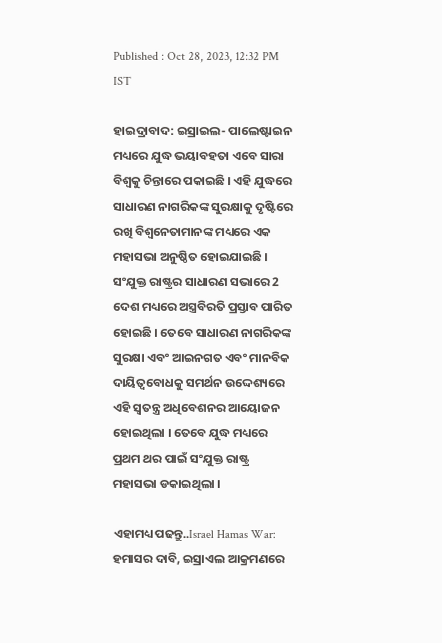Published : Oct 28, 2023, 12:32 PM IST

ହାଇଦ୍ରାବାଦ: ଇସ୍ରାଇଲ- ପାଲେଷ୍ଟାଇନ ମଧ୍ୟରେ ଯୁଦ୍ଧ ଭୟାବହତା ଏବେ ସାରା ବିଶ୍ବକୁ ଚିନ୍ତାରେ ପକାଇଛି । ଏହି ଯୁଦ୍ଧରେ ସାଧାରଣ ନାଗରିକଙ୍କ ସୁରକ୍ଷାକୁ ଦୃଷ୍ଟିରେ ରଖି ବିଶ୍ବନେତାମାନଙ୍କ ମଧ୍ୟରେ ଏକ ମହାସଭା ଅନୁଷ୍ଠିତ ହୋଇଯାଇଛି । ସଂଯୁକ୍ତ ରାଷ୍ଟ୍ରର ସାଧାରଣ ସଭାରେ 2 ଦେଶ ମଧ୍ୟରେ ଅସ୍ତ୍ରବିରତି ପ୍ରସ୍ତାବ ପାରିତ ହୋଇଛି । ତେବେ ସାଧାରଣ ନାଗରିକଙ୍କ ସୁରକ୍ଷା ଏବଂ ଆଇନଗତ ଏବଂ ମାନବିକ ଦାୟିତ୍ୱବୋଧକୁ ସମର୍ଥନ ଉଦ୍ଦେଶ୍ୟରେ ଏହି ସ୍ବତନ୍ତ୍ର ଅଧିବେଶନର ଆୟୋଜନ ହୋଇଥିଲା । ତେବେ ଯୁଦ୍ଧ ମଧ୍ୟରେ ପ୍ରଥମ ଥର ପାଇଁ ସଂଯୁକ୍ତ ରାଷ୍ଟ୍ର ମହାସଭା ଡକାଇଥିଲା ।

ଏହାମଧ୍ୟ ପଢନ୍ତୁ..Israel Hamas War: ହମାସର ଦାବି, ଇସ୍ରାଏଲ ଆକ୍ରମଣରେ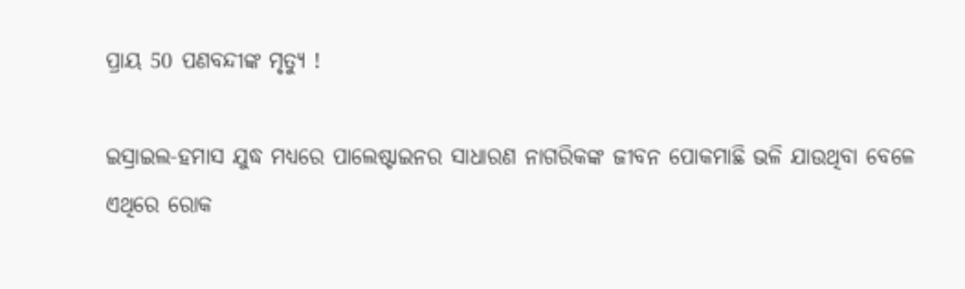ପ୍ରାୟ 50 ପଣବନ୍ଦୀଙ୍କ ମୃତ୍ୟୁ !

ଇସ୍ରାଇଲ-ହମାସ ଯୁଦ୍ଧ ମଧ୍ୟରେ ପାଲେଷ୍ଟାଇନର ସାଧାରଣ ନାଗରିକଙ୍କ ଜୀବନ ପୋକମାଛି ଭଳି ଯାଉଥିବା ବେଳେ ଏଥିରେ ରୋକ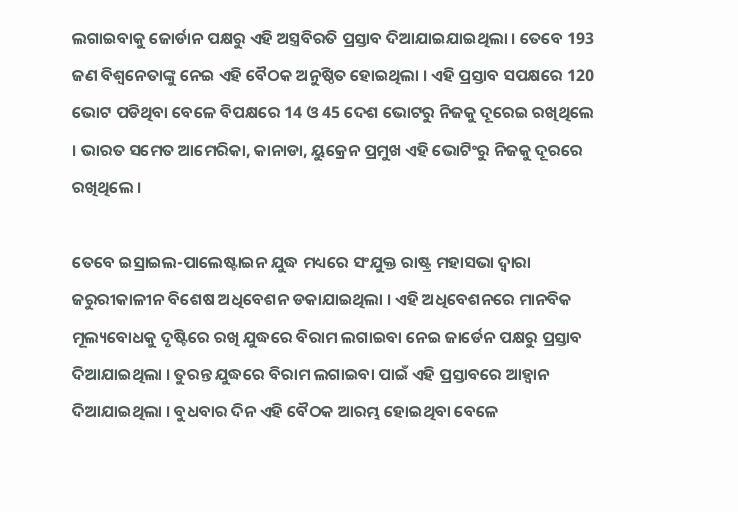ଲଗାଇବାକୁ ଜୋର୍ଡାନ ପକ୍ଷରୁ ଏହି ଅସ୍ତ୍ରବିରତି ପ୍ରସ୍ତାବ ଦିଆଯାଇଯାଇଥିଲା । ତେବେ 193 ଜଣ ବିଶ୍ବନେତାଙ୍କୁ ନେଇ ଏହି ବୈଠକ ଅନୁଷ୍ଠିତ ହୋଇଥିଲା । ଏହି ପ୍ରସ୍ତାବ ସପକ୍ଷରେ 120 ଭୋଟ ପଡିଥିବା ବେଳେ ବିପକ୍ଷରେ 14 ଓ 45 ଦେଶ ଭୋଟରୁ ନିଜକୁ ଦୂରେଇ ରଖିଥିଲେ । ଭାରତ ସମେତ ଆମେରିକା, କାନାଡା, ୟୁକ୍ରେନ ପ୍ରମୁଖ ଏହି ଭୋଟିଂରୁ ନିଜକୁ ଦୂରରେ ରଖିଥିଲେ ।

ତେବେ ଇସ୍ରାଇଲ-ପାଲେଷ୍ଟାଇନ ଯୁଦ୍ଧ ମଧ୍ୟରେ ସଂଯୁକ୍ତ ରାଷ୍ଟ୍ର ମହାସଭା ଦ୍ବାରା ଜରୁରୀକାଳୀନ ବିଶେଷ ଅଧିବେଶନ ଡକାଯାଇଥିଲା । ଏହି ଅଧିବେଶନରେ ମାନବିକ ମୂଲ୍ୟବୋଧକୁ ଦୃଷ୍ଟିରେ ରଖି ଯୁଦ୍ଧରେ ବିରାମ ଲଗାଇବା ନେଇ ଜାର୍ଡେନ ପକ୍ଷରୁ ପ୍ରସ୍ତାବ ଦିଆଯାଇଥିଲା । ତୁରନ୍ତ ଯୁଦ୍ଧରେ ବିରାମ ଲଗାଇବା ପାଇଁ ଏହି ପ୍ରସ୍ତାବରେ ଆହ୍ବାନ ଦିଆଯାଇଥିଲା । ବୁଧବାର ଦିନ ଏହି ବୈଠକ ଆରମ୍ଭ ହୋଇଥିବା ବେଳେ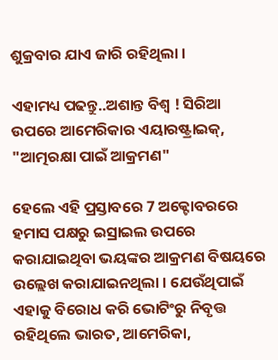ଶୁକ୍ରବାର ଯାଏ ଜାରି ରହିଥିଲା ।

ଏହାମଧ୍ୟ ପଢନ୍ତୁ..ଅଶାନ୍ତ ବିଶ୍ୱ ! ସିରିଆ ଉପରେ ଆମେରିକାର ଏୟାରଷ୍ଟ୍ରାଇକ୍‌, "ଆତ୍ମରକ୍ଷା ପାଇଁ ଆକ୍ରମଣ"

ହେଲେ ଏହି ପ୍ରସ୍ତାବରେ 7 ଅକ୍ଟୋବରରେ ହମାସ ପକ୍ଷରୁ ଇସ୍ରାଇଲ ଉପରେ କରାଯାଇଥିବା ଭୟଙ୍କର ଆକ୍ରମଣ ବିଷୟରେ ଉଲ୍ଲେଖ କରାଯାଇନଥିଲା । ଯେଉଁଥିପାଇଁ ଏହାକୁ ବିରୋଧ କରି ଭୋଟିଂରୁ ନିବୃତ୍ତ ରହିଥିଲେ ଭାରତ, ଆମେରିକା,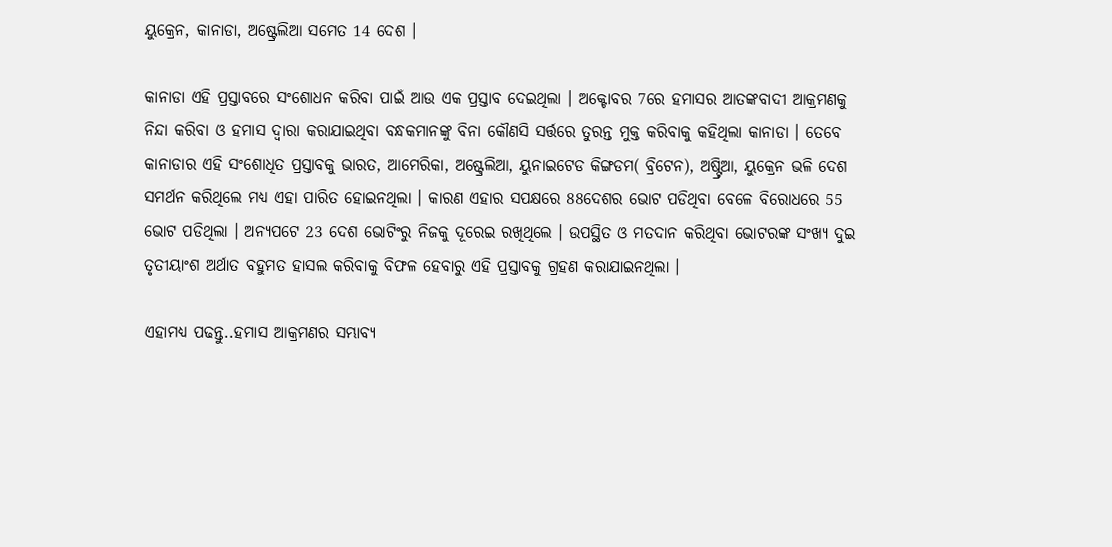ୟୁକ୍ରେନ, କାନାଡା, ଅଷ୍ଟ୍ରେଲିଆ ସମେତ 14 ଦେଶ ।

କାନାଡା ଏହି ପ୍ରସ୍ତାବରେ ସଂଶୋଧନ କରିବା ପାଇଁ ଆଉ ଏକ ପ୍ରସ୍ତାବ ଦେଇଥିଲା । ଅକ୍ଟୋବର 7ରେ ହମାସର ଆତଙ୍କବାଦୀ ଆକ୍ରମଣକୁ ନିନ୍ଦା କରିବା ଓ ହମାସ ଦ୍ୱାରା କରାଯାଇଥିବା ବନ୍ଧକମାନଙ୍କୁ ବିନା କୌଣସି ସର୍ତ୍ତରେ ତୁରନ୍ତ ମୁକ୍ତ କରିବାକୁ କହିଥିଲା କାନାଡା । ତେବେ କାନାଡାର ଏହି ସଂଶୋଧିତ ପ୍ରସ୍ତାବକୁ ଭାରତ, ଆମେରିକା, ଅଷ୍ଟ୍ରେଲିଆ, ୟୁନାଇଟେଡ କିଙ୍ଗଡମ( ବ୍ରିଟେନ), ଅଷ୍ଟ୍ରିଆ, ୟୁକ୍ରେନ ଭଳି ଦେଶ ସମର୍ଥନ କରିଥିଲେ ମଧ୍ୟ ଏହା ପାରିତ ହୋଇନଥିଲା । କାରଣ ଏହାର ସପକ୍ଷରେ 88ଦେଶର ଭୋଟ ପଡିଥିବା ବେଳେ ବିରୋଧରେ 55 ଭୋଟ ପଡିଥିଲା । ଅନ୍ୟପଟେ 23 ଦେଶ ଭୋଟିଂରୁ ନିଜକୁ ଦୂରେଇ ରଖିଥିଲେ । ଉପସ୍ଥିତ ଓ ମତଦାନ କରିଥିବା ଭୋଟରଙ୍କ ସଂଖ୍ୟ ଦୁଇ ତୃତୀୟାଂଶ ଅର୍ଥାତ ବହୁମତ ହାସଲ କରିବାକୁ ବିଫଳ ହେବାରୁ ଏହି ପ୍ରସ୍ତାବକୁ ଗ୍ରହଣ କରାଯାଇନଥିଲା ।

ଏହାମଧ୍ୟ ପଢନ୍ତୁ..ହମାସ ଆକ୍ରମଣର ସମ୍ଭାବ୍ୟ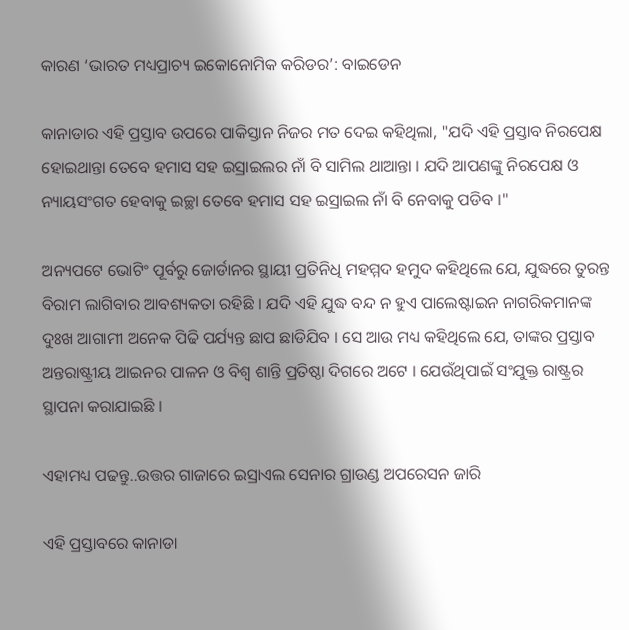କାରଣ ‘ଭାରତ ମଧ୍ୟପ୍ରାଚ୍ୟ ଇକୋନୋମିକ କରିଡର’: ବାଇଡେନ

କାନାଡାର ଏହି ପ୍ରସ୍ତାବ ଉପରେ ପାକିସ୍ତାନ ନିଜର ମତ ଦେଇ କହିଥିଲା, "ଯଦି ଏହି ପ୍ରସ୍ତାବ ନିରପେକ୍ଷ ହୋଇଥାନ୍ତା ତେବେ ହମାସ ସହ ଇସ୍ରାଇଲର ନାଁ ବି ସାମିଲ ଥାଆନ୍ତା । ଯଦି ଆପଣଙ୍କୁ ନିରପେକ୍ଷ ଓ ନ୍ୟାୟସଂଗତ ହେବାକୁ ଇଚ୍ଛା ତେବେ ହମାସ ସହ ଇସ୍ରାଇଲ ନାଁ ବି ନେବାକୁ ପଡିବ ।"

ଅନ୍ୟପଟେ ଭୋଟିଂ ପୂର୍ବରୁ ଜୋର୍ଡାନର ସ୍ଥାୟୀ ପ୍ରତିନିଧି ମହମ୍ମଦ ହମୁଦ କହିଥିଲେ ଯେ, ଯୁଦ୍ଧରେ ତୁରନ୍ତ ବିରାମ ଲାଗିବାର ଆବଶ୍ୟକତା ରହିଛି । ଯଦି ଏହି ଯୁଦ୍ଧ ବନ୍ଦ ନ ହୁଏ ପାଲେଷ୍ଟାଇନ ନାଗରିକମାନଙ୍କ ଦୁଃଖ ଆଗାମୀ ଅନେକ ପିଢି ପର୍ଯ୍ୟନ୍ତ ଛାପ ଛାଡିଯିବ । ସେ ଆଉ ମଧ୍ୟ କହିଥିଲେ ଯେ, ତାଙ୍କର ପ୍ରସ୍ତାବ ଅନ୍ତରାଷ୍ଟ୍ରୀୟ ଆଇନର ପାଳନ ଓ ବିଶ୍ବ ଶାନ୍ତି ପ୍ରତିଷ୍ଠା ଦିଗରେ ଅଟେ । ଯେଉଁଥିପାଇଁ ସଂଯୁକ୍ତ ରାଷ୍ଟ୍ରର ସ୍ଥାପନା କରାଯାଇଛି ।

ଏହାମଧ୍ୟ ପଢନ୍ତୁ..ଉତ୍ତର ଗାଜାରେ ଇସ୍ରାଏଲ ସେନାର ଗ୍ରାଉଣ୍ଡ ଅପରେସନ ଜାରି

ଏହି ପ୍ରସ୍ତାବରେ କାନାଡା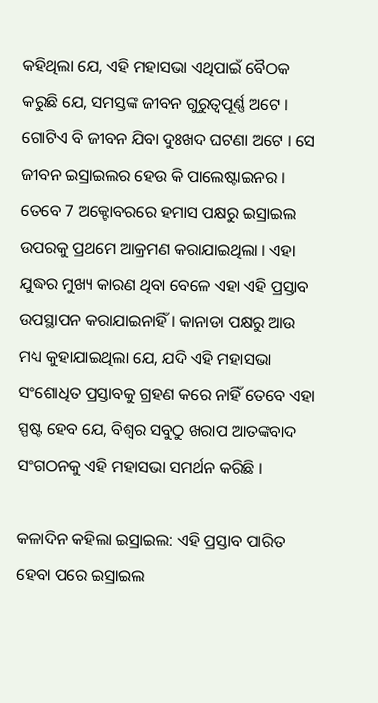କହିଥିଲା ଯେ, ଏହି ମହାସଭା ଏଥିପାଇଁ ବୈଠକ କରୁଛି ଯେ, ସମସ୍ତଙ୍କ ଜୀବନ ଗୁରୁତ୍ବପୂର୍ଣ୍ଣ ଅଟେ । ଗୋଟିଏ ବି ଜୀବନ ଯିବା ଦୁଃଖଦ ଘଟଣା ଅଟେ । ସେ ଜୀବନ ଇସ୍ରାଇଲର ହେଉ କି ପାଲେଷ୍ଟାଇନର । ତେବେ 7 ଅକ୍ଟୋବରରେ ହମାସ ପକ୍ଷରୁ ଇସ୍ରାଇଲ ଉପରକୁ ପ୍ରଥମେ ଆକ୍ରମଣ କରାଯାଇଥିଲା । ଏହା ଯୁଦ୍ଧର ମୁଖ୍ୟ କାରଣ ଥିବା ବେଳେ ଏହା ଏହି ପ୍ରସ୍ତାବ ଉପସ୍ଥାପନ କରାଯାଇନାହିଁ । କାନାଡା ପକ୍ଷରୁ ଆଉ ମଧ୍ୟ କୁହାଯାଇଥିଲା ଯେ, ଯଦି ଏହି ମହାସଭା ସଂଶୋଧିତ ପ୍ରସ୍ତାବକୁ ଗ୍ରହଣ କରେ ନାହିଁ ତେବେ ଏହା ସ୍ପଷ୍ଟ ହେବ ଯେ, ବିଶ୍ବର ସବୁଠୁ ଖରାପ ଆତଙ୍କବାଦ ସଂଗଠନକୁ ଏହି ମହାସଭା ସମର୍ଥନ କରିଛି ।

କଳାଦିନ କହିଲା ଇସ୍ରାଇଲ: ଏହି ପ୍ରସ୍ତାବ ପାରିତ ହେବା ପରେ ଇସ୍ରାଇଲ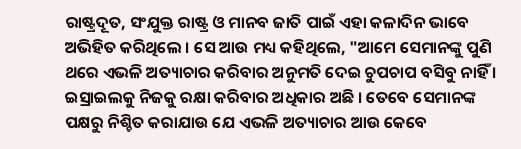ରାଷ୍ଟ୍ରଦୂତ, ସଂଯୁକ୍ତ ରାଷ୍ଟ୍ର ଓ ମାନବ ଜାତି ପାଇଁ ଏହା କଳାଦିନ ଭାବେ ଅଭିହିତ କରିଥିଲେ । ସେ ଆଉ ମଧ୍ୟ କହିଥିଲେ, "ଆମେ ସେମାନଙ୍କୁ ପୁଣି ଥରେ ଏଭଳି ଅତ୍ୟାଚାର କରିବାର ଅନୁମତି ଦେଇ ଚୁପଚାପ ବସିବୁ ନାହିଁ । ଇସ୍ରାଇଲକୁ ନିଜକୁ ରକ୍ଷା କରିବାର ଅଧିକାର ଅଛି । ତେବେ ସେମାନଙ୍କ ପକ୍ଷରୁ ନିଶ୍ଚିତ କରାଯାଉ ଯେ ଏଭଳି ଅତ୍ୟାଚାର ଆଉ କେବେ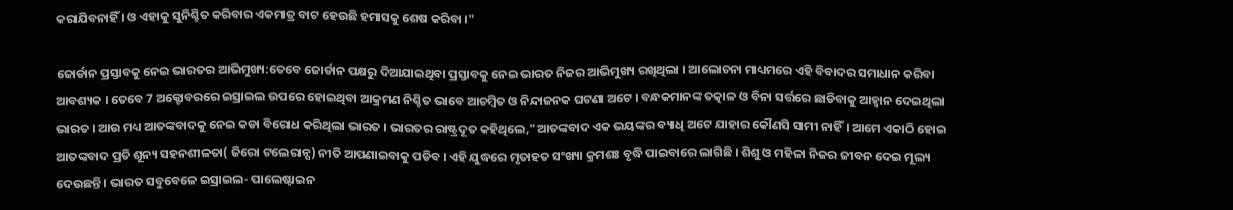କରାଯିବନାହିଁ । ଓ ଏହାକୁ ସୁନିଶ୍ଚିତ କରିବାର ଏକମାତ୍ର ବାଟ ହେଉଛି ହମାସକୁ ଶେଷ କରିବା ।"

ଜୋର୍ଡାନ ପ୍ରସ୍ତାବକୁ ନେଇ ଭାରତର ଆଭିମୁଖ୍ୟ:ତେବେ ଜୋର୍ଡାନ ପକ୍ଷରୁ ଦିଆଯାଇଥିବା ପ୍ରସ୍ତାବକୁ ନେଇ ଭାରତ ନିଜର ଆଭିମୁଖ୍ୟ ରଖିଥିଲା । ଆଲୋଚନା ମାଧ୍ୟମରେ ଏହି ବିବାଦର ସମାଧାନ କରିବା ଆବଶ୍ୟକ । ତେବେ 7 ଅକ୍ଟୋବରରେ ଇସ୍ରାଇଲ ଉପରେ ହୋଇଥିବା ଆକ୍ରମଣ ନିଶ୍ଚିତ ଭାବେ ଆଚମ୍ବିତ ଓ ନିନ୍ଦାଜନକ ଘଟଣା ଅଟେ । ବନ୍ଧକମାନଙ୍କ ତତ୍କାଳ ଓ ବିନା ସର୍ତ୍ତରେ ଛାଡିବାକୁ ଆହ୍ବାନ ଦେଇଥିଲା ଭାରତ । ଆଉ ମଧ୍ୟ ଆତଙ୍କବାଦକୁ ନେଇ କଡା ବିରୋଧ କରିଥିଲା ଭାରତ । ଭାରତର ରାଷ୍ଟ୍ରଦୂତ କହିଥିଲେ,"ଆତଙ୍କବାଦ ଏକ ଭୟଙ୍କର ବ୍ୟାଧି ଅଟେ ଯାହାର କୌଣସି ସାମୀ ନାହିଁ। ଆମେ ଏକାଠି ହୋଇ ଆତଙ୍କବାଦ ପ୍ରତି ଶୂନ୍ୟ ସହନଶୀଳତା( ଜିରୋ ଟଲେରାନ୍ସ) ନୀତି ଆପଣାଇବାକୁ ପଡିବ । ଏହି ଯୁଦ୍ଧରେ ମୃତାହତ ସଂଖ୍ୟା କ୍ରମଶଃ ବୃଦ୍ଧି ପାଇବାରେ ଲାଗିଛି । ଶିଶୁ ଓ ମହିଳା ନିଜର ଜୀବନ ଦେଇ ମୂଲ୍ୟ ଦେଉଛନ୍ତି । ଭାରତ ସବୁବେଳେ ଇସ୍ରାଇଲ- ପାଲେଷ୍ଟାଇନ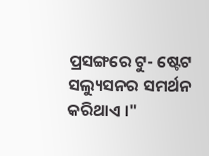ପ୍ରସଙ୍ଗରେ ଟୁ- ଷ୍ଟେଟ ସଲ୍ୟୁସନର ସମର୍ଥନ କରିଥାଏ ।"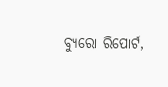ବ୍ୟୁରୋ ରିପୋର୍ଟ,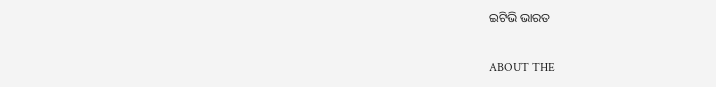ଇଟିଭି ଭାରତ

ABOUT THE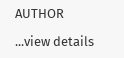AUTHOR

...view details